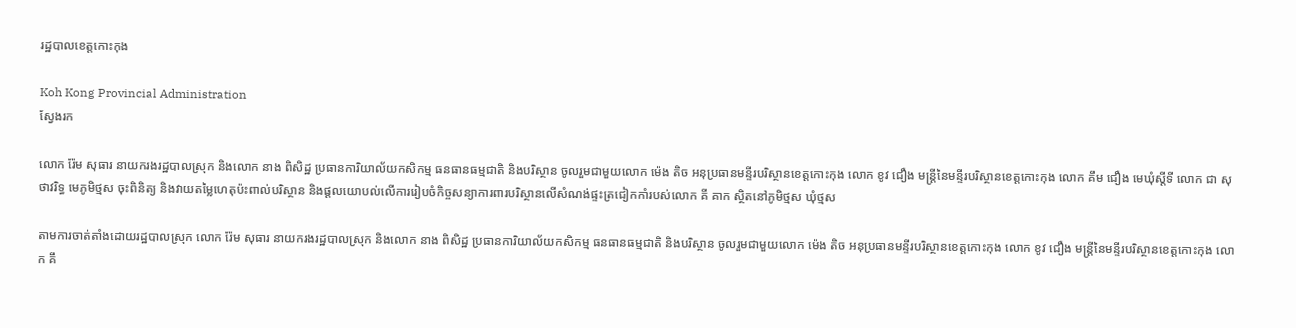រដ្ឋបាលខេត្តកោះកុង

Koh Kong Provincial Administration
ស្វែងរក

លោក រ៉ែម សុធារ នាយករងរដ្ឋបាលស្រុក និងលោក នាង ពិសិដ្ឋ ប្រធានការិយាល័យកសិកម្ម ធនធានធម្មជាតិ និងបរិស្ថាន ចូលរួមជាមួយលោក ម៉េង តិច អនុប្រធានមន្ទីរបរិស្ថានខេត្តកោះកុង លោក ខូវ ជឿង មន្ត្រីនៃមន្ទីរបរិស្ថានខេត្តកោះកុង លោក គឹម ជឿង មេឃុំស្តីទី លោក ជា សុថាវរិទ្ធ មេភូមិថ្មស ចុះពិនិត្យ និងវាយតម្លៃហេតុប៉ះពាល់បរិស្ថាន និងផ្តលយោបល់លើការរៀបចំកិច្ចសន្យាការពារបរិស្ថានលើសំណង់ផ្ទះត្រជៀកកាំរបស់លោក គី គាក ស្ថិតនៅភូមិថ្មស ឃុំថ្មស

តាមការចាត់តាំងដោយរដ្ឋបាលស្រុក លោក រ៉ែម សុធារ នាយករងរដ្ឋបាលស្រុក និងលោក នាង ពិសិដ្ឋ ប្រធានការិយាល័យកសិកម្ម ធនធានធម្មជាតិ និងបរិស្ថាន ចូលរួមជាមួយលោក ម៉េង តិច អនុប្រធានមន្ទីរបរិស្ថានខេត្តកោះកុង លោក ខូវ ជឿង មន្ត្រីនៃមន្ទីរបរិស្ថានខេត្តកោះកុង លោក គឹ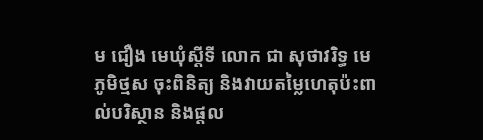ម ជឿង មេឃុំស្តីទី លោក ជា សុថាវរិទ្ធ មេភូមិថ្មស ចុះពិនិត្យ និងវាយតម្លៃហេតុប៉ះពាល់បរិស្ថាន និងផ្តល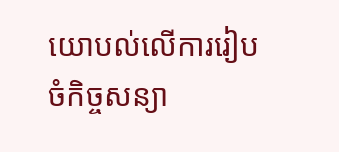យោបល់លើការរៀបចំកិច្ចសន្យា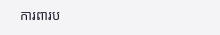ការពារប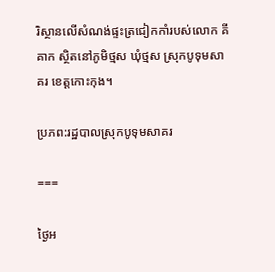រិស្ថានលើសំណង់ផ្ទះត្រជៀកកាំរបស់លោក គី គាក ស្ថិតនៅភូមិថ្មស ឃុំថ្មស ស្រុកបូទុមសាគរ ខេត្តកោះកុង។

ប្រភព:រដ្ឋបាលស្រុកបូទុមសាគរ

===

ថ្ងៃអ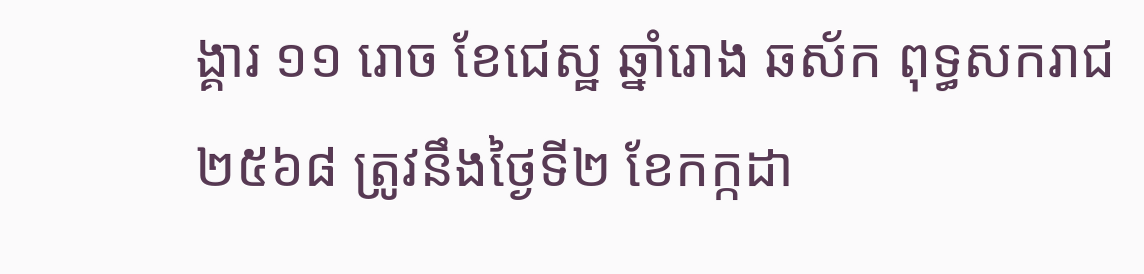ង្គារ ១១ រោច ខែជេស្ឋ ឆ្នាំរោង ឆស័ក ពុទ្ធសករាជ ២៥៦៨ ត្រូវនឹងថ្ងៃទី២ ខែកក្កដា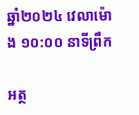ឆ្នាំ២០២៤ វេលាម៉ោង ១០:០០ នាទីព្រឹក

អត្ថ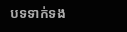បទទាក់ទង